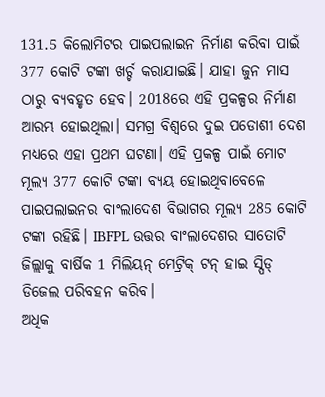131.5 କିଲୋମିଟର ପାଇପଲାଇନ ନିର୍ମାଣ କରିବା ପାଇଁ 377 କୋଟି ଟଙ୍କା ଖର୍ଚ୍ଚ କରାଯାଇଛି। ଯାହା ଜୁନ ମାସ ଠାରୁ ବ୍ୟବହୃତ ହେବ। 2018ରେ ଏହି ପ୍ରକଳ୍ପର ନିର୍ମାଣ ଆରମ୍ଭ ହୋଇଥିଲା। ସମଗ୍ର ବିଶ୍ଵରେ ଦୁଇ ପଡୋଶୀ ଦେଶ ମଧ୍ୟରେ ଏହା ପ୍ରଥମ ଘଟଣା। ଏହି ପ୍ରକଳ୍ପ ପାଇଁ ମୋଟ ମୂଲ୍ୟ 377 କୋଟି ଟଙ୍କା ବ୍ୟୟ ହୋଇଥିବାବେଳେ ପାଇପଲାଇନର ବାଂଲାଦେଶ ବିଭାଗର ମୂଲ୍ୟ 285 କୋଟି ଟଙ୍କା ରହିଛି। IBFPL ଉତ୍ତର ବାଂଲାଦେଶର ସାତୋଟି ଜିଲ୍ଲାକୁ ବାର୍ଷିକ 1 ମିଲିୟନ୍ ମେଟ୍ରିକ୍ ଟନ୍ ହାଇ ସ୍ପିଡ୍ ଡିଜେଲ ପରିବହନ କରିବ।
ଅଧିକ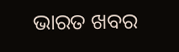ଭାରତ ଖବର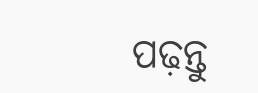ପଢ଼ନ୍ତୁ